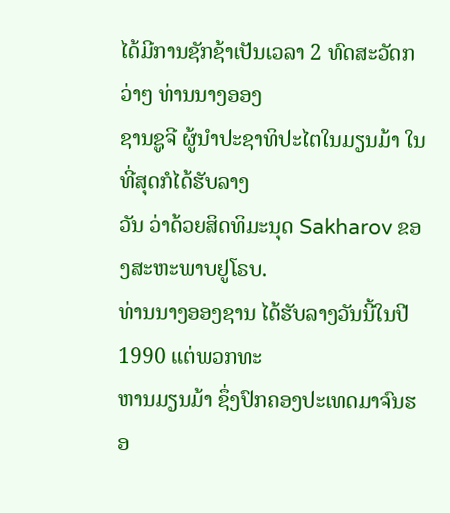ໄດ້ມີການຊັກຊ້າເປັນເວລາ 2 ທົດສະວັດກວ່າໆ ທ່ານນາງອອງ
ຊານຊູຈີ ຜູ້ນຳປະຊາທິປະໄຕໃນມຽນມ້າ ໃນທີ່ສຸດກໍໄດ້ຮັບລາງ
ວັນ ວ່າດ້ວຍສິດທິມະນຸດ Sakharov ຂອງສະຫະພາບຢູໂຣບ.
ທ່ານນາງອອງຊານ ໄດ້ຮັບລາງວັນນີ້ໃນປີ 1990 ແຕ່ພວກທະ
ຫານມຽນມ້າ ຊຶ່ງປົກຄອງປະເທດມາຈົນຮອ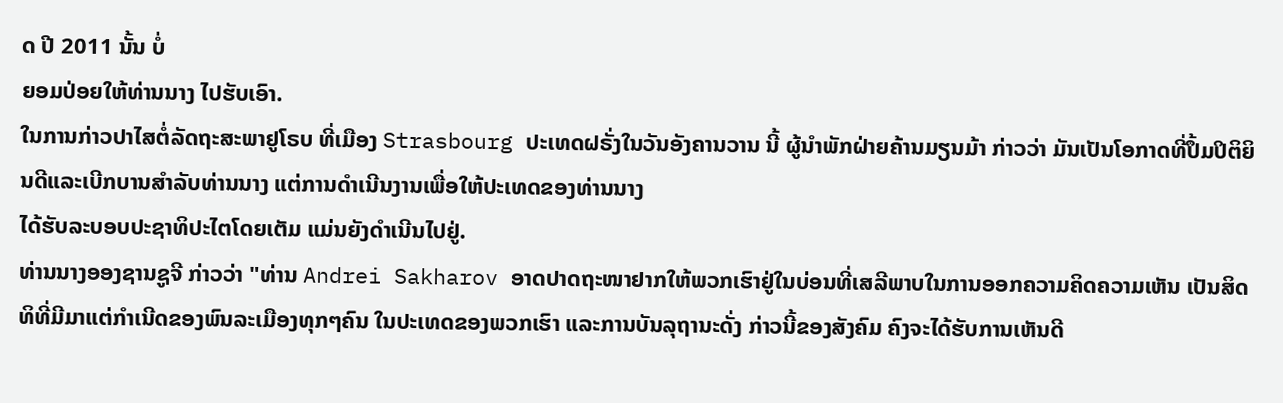ດ ປີ 2011 ນັ້ນ ບໍ່
ຍອມປ່ອຍໃຫ້ທ່ານນາງ ໄປຮັບເອົາ.
ໃນການກ່າວປາໄສຕໍ່ລັດຖະສະພາຢູໂຣບ ທີ່ເມືອງ Strasbourg ປະເທດຝຣັ່ງໃນວັນອັງຄານວານ ນີ້ ຜູ້ນຳພັກຝ່າຍຄ້ານມຽນມ້າ ກ່າວວ່າ ມັນເປັນໂອກາດທີ່ປຶ້ມປິຕິຍິນດີແລະເບີກບານສຳລັບທ່ານນາງ ແຕ່ການດຳເນີນງານເພື່ອໃຫ້ປະເທດຂອງທ່ານນາງ
ໄດ້ຮັບລະບອບປະຊາທິປະໄຕໂດຍເຕັມ ແມ່ນຍັງດຳເນີນໄປຢູ່.
ທ່ານນາງອອງຊານຊູຈີ ກ່າວວ່າ "ທ່ານ Andrei Sakharov ອາດປາດຖະໜາຢາກໃຫ້ພວກເຮົາຢູ່ໃນບ່ອນທີ່ເສລີພາບໃນການອອກຄວາມຄິດຄວາມເຫັນ ເປັນສິດທິທີ່ມີມາແຕ່ກຳເນີດຂອງພົນລະເມືອງທຸກໆຄົນ ໃນປະເທດຂອງພວກເຮົາ ແລະການບັນລຸຖານະດັ່ງ ກ່າວນີ້ຂອງສັງຄົມ ຄົງຈະໄດ້ຮັບການເຫັນດີ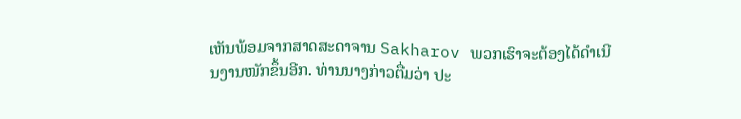ເຫັນພ້ອມຈາກສາດສະດາຈານ Sakharov ພວກເຮົາຈະຕ້ອງໄດ້ດຳເນີນງານໜັກຂຶ້ນອີກ. ທ່ານນາງກ່າວຕື່ມວ່າ ປະ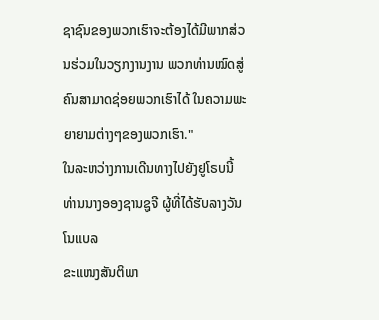ຊາຊົນຂອງພວກເຮົາຈະຕ້ອງໄດ້ມີພາກສ່ວນຮ່ວມໃນວຽກງານງານ ພວກທ່ານໝົດສູ່ຄົນສາມາດຊ່ອຍພວກເຮົາໄດ້ ໃນຄວາມພະຍາຍາມຕ່າງໆຂອງພວກເຮົາ."
ໃນລະຫວ່າງການເດີນທາງໄປຍັງຢູໂຣບນີ້ ທ່ານນາງອອງຊານຊູຈີ ຜູ້ທີ່ໄດ້ຮັບລາງວັນໂນແບລ
ຂະແໜງສັນຕິພາ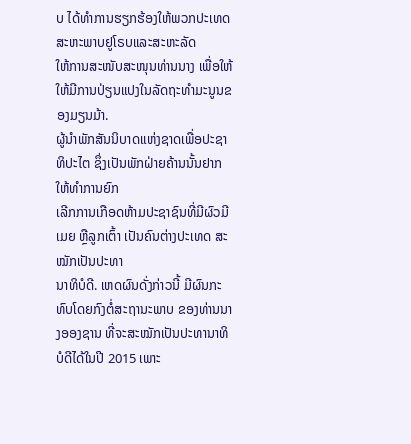ບ ໄດ້ທຳການຮຽກຮ້ອງໃຫ້ພວກປະເທດສະຫະພາບຢູໂຣບແລະສະຫະລັດ
ໃຫ້ການສະໜັບສະໜຸນທ່ານນາງ ເພື່ອໃຫ້ໃຫ້ມີການປ່ຽນແປງໃນລັດຖະທຳມະນູນຂອງມຽນມ້າ.
ຜູ້ນຳພັກສັນນິບາດແຫ່ງຊາດເພື່ອປະຊາທິປະໄຕ ຊຶ່ງເປັນພັກຝ່າຍຄ້ານນັ້ນຢາກໃຫ້ທຳການຍົກ
ເລີກການເກືອດຫ້າມປະຊາຊົນທີ່ມີຜົວມີເມຍ ຫຼືລູກເຕົ້າ ເປັນຄົນຕ່າງປະເທດ ສະໝັກເປັນປະທາ
ນາທິບໍດີ. ເຫດຜົນດັ່ງກ່າວນີ້ ມີຜົນກະທົບໂດຍກົງຕໍ່ສະຖານະພາບ ຂອງທ່ານນາງອອງຊານ ທີ່ຈະສະໝັກເປັນປະທານາທິບໍດີໄດ້ໃນປີ 2015 ເພາະ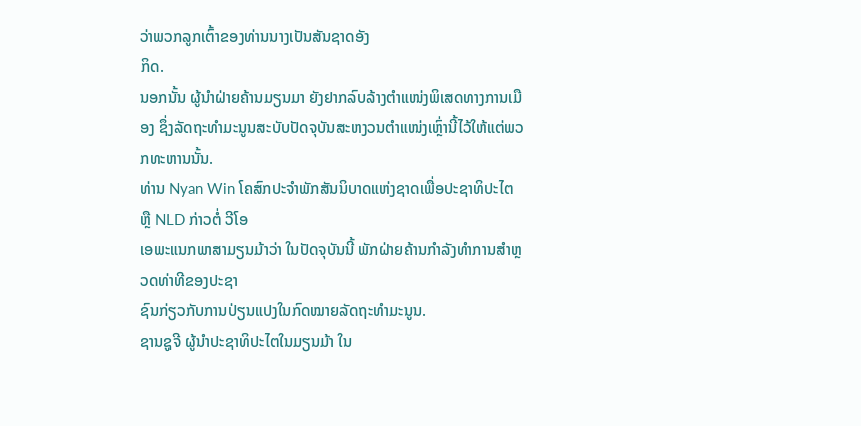ວ່າພວກລູກເຕົ້າຂອງທ່ານນາງເປັນສັນຊາດອັງ
ກິດ.
ນອກນັ້ນ ຜູ້ນຳຝ່າຍຄ້ານມຽນມາ ຍັງຢາກລົບລ້າງຕຳແໜ່ງພິເສດທາງການເມືອງ ຊຶ່ງລັດຖະທຳມະນູນສະບັບປັດຈຸບັນສະຫງວນຕຳແໜ່ງເຫຼົ່ານີ້ໄວ້ໃຫ້ແຕ່ພວກທະຫານນັ້ນ.
ທ່ານ Nyan Win ໂຄສົກປະຈຳພັກສັນນິບາດແຫ່ງຊາດເພື່ອປະຊາທິປະໄຕ ຫຼື NLD ກ່າວຕໍ່ ວີໂອ
ເອພະແນກພາສາມຽນມ້າວ່າ ໃນປັດຈຸບັນນີ້ ພັກຝ່າຍຄ້ານກຳລັງທຳການສຳຫຼວດທ່າທີຂອງປະຊາ
ຊົນກ່ຽວກັບການປ່ຽນແປງໃນກົດໝາຍລັດຖະທຳມະນູນ.
ຊານຊູຈີ ຜູ້ນຳປະຊາທິປະໄຕໃນມຽນມ້າ ໃນ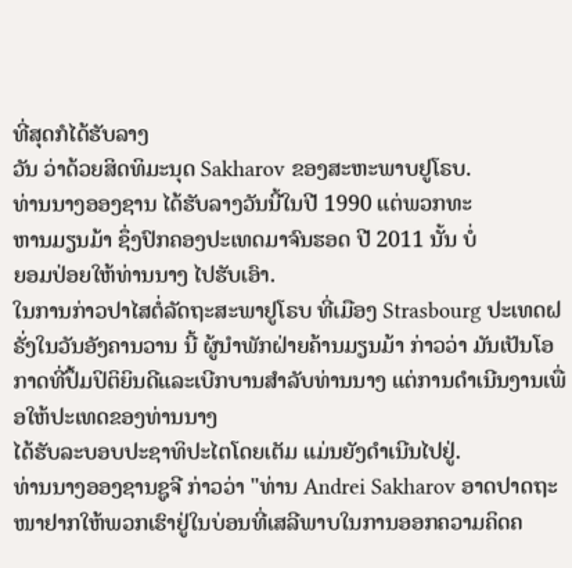ທີ່ສຸດກໍໄດ້ຮັບລາງ
ວັນ ວ່າດ້ວຍສິດທິມະນຸດ Sakharov ຂອງສະຫະພາບຢູໂຣບ.
ທ່ານນາງອອງຊານ ໄດ້ຮັບລາງວັນນີ້ໃນປີ 1990 ແຕ່ພວກທະ
ຫານມຽນມ້າ ຊຶ່ງປົກຄອງປະເທດມາຈົນຮອດ ປີ 2011 ນັ້ນ ບໍ່
ຍອມປ່ອຍໃຫ້ທ່ານນາງ ໄປຮັບເອົາ.
ໃນການກ່າວປາໄສຕໍ່ລັດຖະສະພາຢູໂຣບ ທີ່ເມືອງ Strasbourg ປະເທດຝຣັ່ງໃນວັນອັງຄານວານ ນີ້ ຜູ້ນຳພັກຝ່າຍຄ້ານມຽນມ້າ ກ່າວວ່າ ມັນເປັນໂອກາດທີ່ປຶ້ມປິຕິຍິນດີແລະເບີກບານສຳລັບທ່ານນາງ ແຕ່ການດຳເນີນງານເພື່ອໃຫ້ປະເທດຂອງທ່ານນາງ
ໄດ້ຮັບລະບອບປະຊາທິປະໄຕໂດຍເຕັມ ແມ່ນຍັງດຳເນີນໄປຢູ່.
ທ່ານນາງອອງຊານຊູຈີ ກ່າວວ່າ "ທ່ານ Andrei Sakharov ອາດປາດຖະໜາຢາກໃຫ້ພວກເຮົາຢູ່ໃນບ່ອນທີ່ເສລີພາບໃນການອອກຄວາມຄິດຄ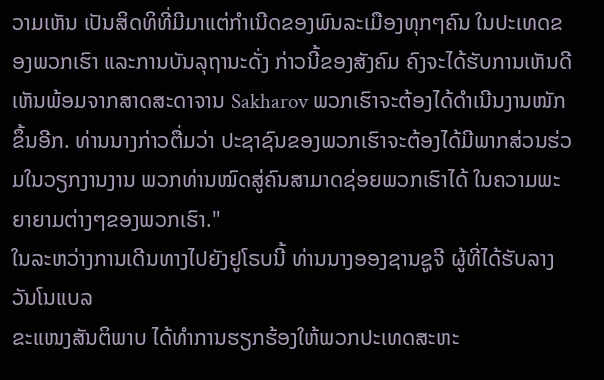ວາມເຫັນ ເປັນສິດທິທີ່ມີມາແຕ່ກຳເນີດຂອງພົນລະເມືອງທຸກໆຄົນ ໃນປະເທດຂອງພວກເຮົາ ແລະການບັນລຸຖານະດັ່ງ ກ່າວນີ້ຂອງສັງຄົມ ຄົງຈະໄດ້ຮັບການເຫັນດີເຫັນພ້ອມຈາກສາດສະດາຈານ Sakharov ພວກເຮົາຈະຕ້ອງໄດ້ດຳເນີນງານໜັກຂຶ້ນອີກ. ທ່ານນາງກ່າວຕື່ມວ່າ ປະຊາຊົນຂອງພວກເຮົາຈະຕ້ອງໄດ້ມີພາກສ່ວນຮ່ວມໃນວຽກງານງານ ພວກທ່ານໝົດສູ່ຄົນສາມາດຊ່ອຍພວກເຮົາໄດ້ ໃນຄວາມພະຍາຍາມຕ່າງໆຂອງພວກເຮົາ."
ໃນລະຫວ່າງການເດີນທາງໄປຍັງຢູໂຣບນີ້ ທ່ານນາງອອງຊານຊູຈີ ຜູ້ທີ່ໄດ້ຮັບລາງວັນໂນແບລ
ຂະແໜງສັນຕິພາບ ໄດ້ທຳການຮຽກຮ້ອງໃຫ້ພວກປະເທດສະຫະ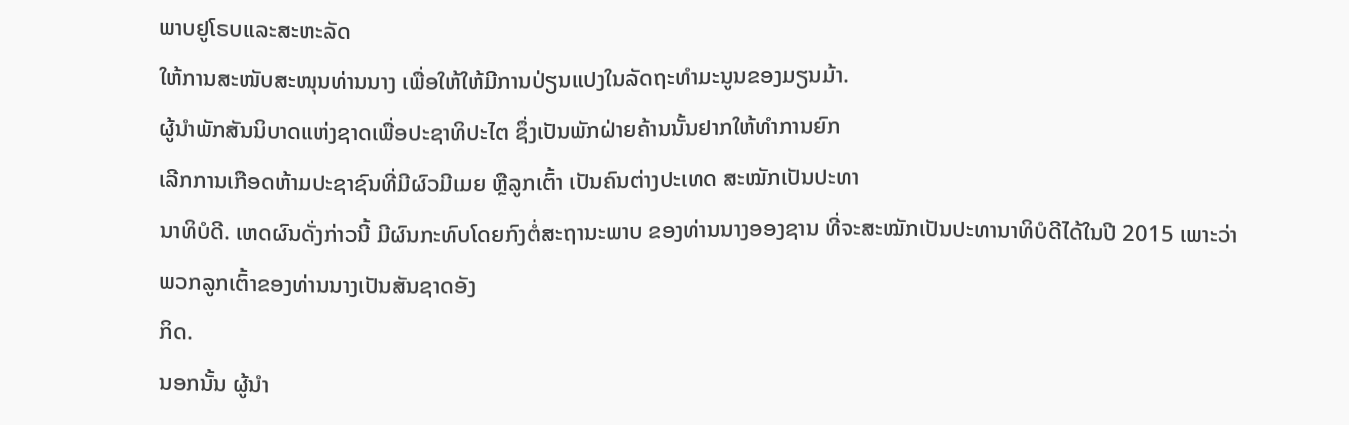ພາບຢູໂຣບແລະສະຫະລັດ
ໃຫ້ການສະໜັບສະໜຸນທ່ານນາງ ເພື່ອໃຫ້ໃຫ້ມີການປ່ຽນແປງໃນລັດຖະທຳມະນູນຂອງມຽນມ້າ.
ຜູ້ນຳພັກສັນນິບາດແຫ່ງຊາດເພື່ອປະຊາທິປະໄຕ ຊຶ່ງເປັນພັກຝ່າຍຄ້ານນັ້ນຢາກໃຫ້ທຳການຍົກ
ເລີກການເກືອດຫ້າມປະຊາຊົນທີ່ມີຜົວມີເມຍ ຫຼືລູກເຕົ້າ ເປັນຄົນຕ່າງປະເທດ ສະໝັກເປັນປະທາ
ນາທິບໍດີ. ເຫດຜົນດັ່ງກ່າວນີ້ ມີຜົນກະທົບໂດຍກົງຕໍ່ສະຖານະພາບ ຂອງທ່ານນາງອອງຊານ ທີ່ຈະສະໝັກເປັນປະທານາທິບໍດີໄດ້ໃນປີ 2015 ເພາະວ່າພວກລູກເຕົ້າຂອງທ່ານນາງເປັນສັນຊາດອັງ
ກິດ.
ນອກນັ້ນ ຜູ້ນຳ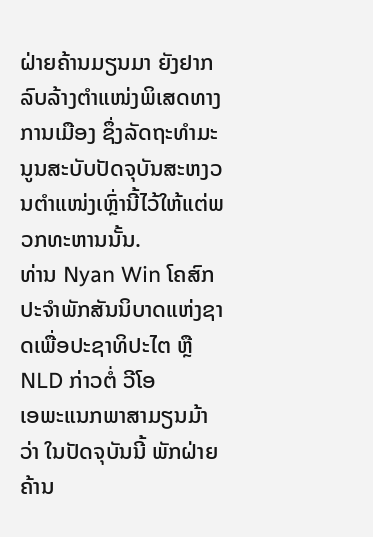ຝ່າຍຄ້ານມຽນມາ ຍັງຢາກລົບລ້າງຕຳແໜ່ງພິເສດທາງການເມືອງ ຊຶ່ງລັດຖະທຳມະນູນສະບັບປັດຈຸບັນສະຫງວນຕຳແໜ່ງເຫຼົ່ານີ້ໄວ້ໃຫ້ແຕ່ພວກທະຫານນັ້ນ.
ທ່ານ Nyan Win ໂຄສົກປະຈຳພັກສັນນິບາດແຫ່ງຊາດເພື່ອປະຊາທິປະໄຕ ຫຼື NLD ກ່າວຕໍ່ ວີໂອ
ເອພະແນກພາສາມຽນມ້າວ່າ ໃນປັດຈຸບັນນີ້ ພັກຝ່າຍຄ້ານ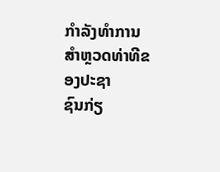ກຳລັງທຳການສຳຫຼວດທ່າທີຂອງປະຊາ
ຊົນກ່ຽ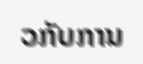ວກັບການ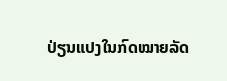ປ່ຽນແປງໃນກົດໝາຍລັດ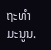ຖະທຳມະນູນ.